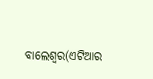ବାଲେଶ୍ୱର(ଏଟିଆର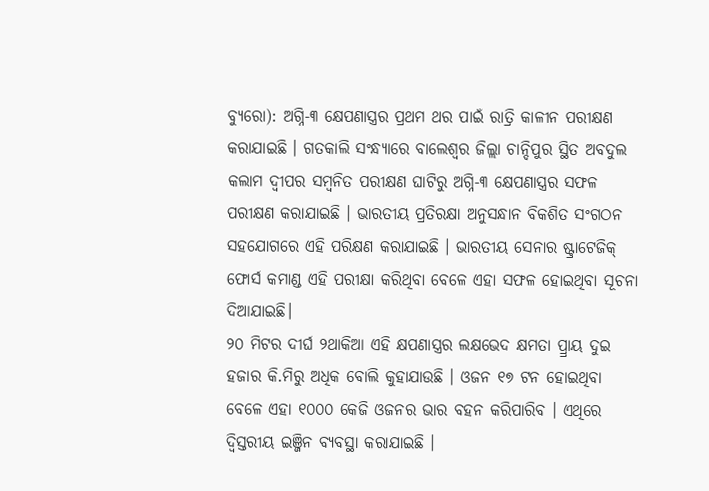ବ୍ୟୁରୋ): ଅଗ୍ନି-୩ କ୍ଷେପଣାସ୍ତ୍ରର ପ୍ରଥମ ଥର ପାଇଁ ରାତ୍ରି କାଳୀନ ପରୀକ୍ଷଣ କରାଯାଇଛି । ଗତକାଲି ସଂନ୍ଧ୍ୟାରେ ବାଲେଶ୍ୱର ଜିଲ୍ଲା ଚାନ୍ଦିପୁର ସ୍ଥିତ ଅବଦୁଲ କଲାମ ଦ୍ୱୀପର ସମ୍ବନିତ ପରୀକ୍ଷଣ ଘାଟିରୁ ଅଗ୍ନି-୩ କ୍ଷେପଣାସ୍ତ୍ରର ସଫଳ ପରୀକ୍ଷଣ କରାଯାଇଛି । ଭାରତୀୟ ପ୍ରତିରକ୍ଷା ଅନୁସନ୍ଧାନ ବିକଶିତ ସଂଗଠନ ସହଯୋଗରେ ଏହି ପରିକ୍ଷଣ କରାଯାଇଛି । ଭାରତୀୟ ସେନାର ଷ୍ଟ୍ରାଟେଜିକ୍ ଫୋର୍ସ କମାଣ୍ଡ ଏହି ପରୀକ୍ଷା କରିଥିବା ବେଳେ ଏହା ସଫଳ ହୋଇଥିବା ସୂଚନା ଦିଆଯାଇଛି।
୨୦ ମିଟର ଦୀର୍ଘ ୨ଥାକିଆ ଏହି କ୍ଷପଣାସ୍ତ୍ରର ଲକ୍ଷଭେଦ କ୍ଷମତା ପ୍ର୍ରାୟ ଦୁଇ ହଜାର କି.ମିରୁ ଅଧିକ ବୋଲି କୁହାଯାଉଛି । ଓଜନ ୧୭ ଟନ ହୋଇଥିବା ବେଳେ ଏହା ୧୦୦୦ କେଜି ଓଜନର ଭାର ବହନ କରିପାରିବ । ଏଥିରେ ଦ୍ୱିସ୍ତରୀୟ ଇଞ୍ଜିନ ବ୍ୟବସ୍ଥା କରାଯାଇଛି ।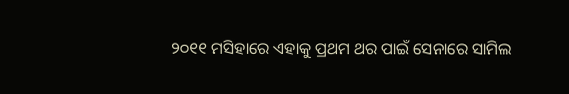୨୦୧୧ ମସିହାରେ ଏହାକୁ ପ୍ରଥମ ଥର ପାଇଁ ସେନାରେ ସାମିଲ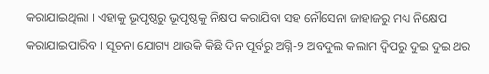କରାଯାଇଥିଲା । ଏହାକୁ ଭୂପୃଷ୍ଠରୁ ଭୂପୃଷ୍ଠକୁ ନିକ୍ଷପ କରାଯିବା ସହ ନୌସେନା ଜାହାଜରୁ ମଧ୍ୟ ନିକ୍ଷେପ କରାଯାଇପାରିବ । ସୂଚନା ଯୋଗ୍ୟ ଥାଉକି କିଛି ଦିନ ପୂର୍ବରୁ ଅଗ୍ନି-୨ ଅବଦୁଲ କଲାମ ଦ୍ୱିପରୁ ଦୁଇ ଦୁଇ ଥର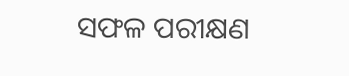ସଫଳ ପରୀକ୍ଷଣ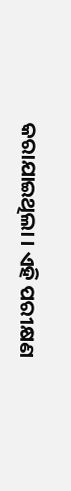କରାଯାଇଥିଲା । ଏହି ପରୀକ୍ଷଣ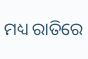ମଧ୍ୟ ରାତିରେ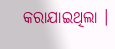କରାଯାଇଥିଲା ।